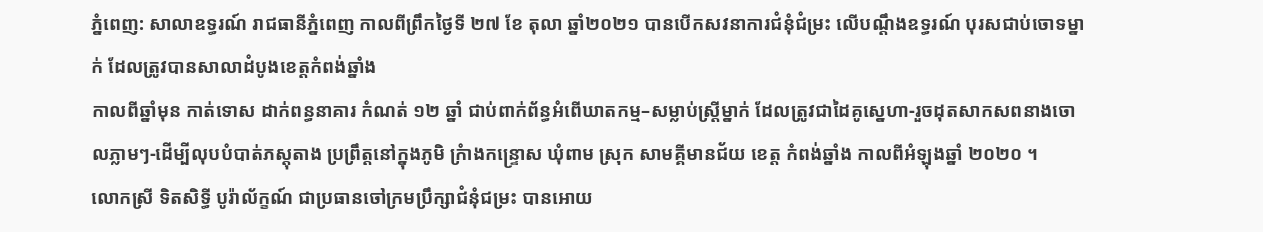ភ្នំពេញ: សាលាឧទ្ធរណ៍ រាជធានីភ្នំពេញ កាលពីព្រឹកថ្ងៃទី ២៧ ខែ តុលា ឆ្នាំ២០២១ បានបើកសវនាការជំនុំជំម្រះ លើបណ្ដឹងឧទ្ធរណ៍ បុរសជាប់ចោទម្នាក់ ដែលត្រូវបានសាលាដំបូងខេត្តកំពង់ឆ្នាំង
កាលពីឆ្នាំមុន កាត់ទោស ដាក់ពន្ធនាគារ កំណត់ ១២ ឆ្នាំ ជាប់ពាក់ព័ន្ធអំពើឃាតកម្ម–សម្លាប់ស្រ្តីម្នាក់ ដែលត្រូវជាដៃគូស្នេហា-រួចដុតសាកសពនាងចោលភ្លាមៗ-ដើម្បីលុបបំបាត់ភស្តុតាង ប្រព្រឹត្តនៅក្នុងភូមិ ក្រំាងកន្រ្ទេាស ឃុំពាម ស្រុក សាមគ្គីមានជ័យ ខេត្ត កំពង់ឆ្នាំង កាលពីអំឡុងឆ្នាំ ២០២០ ។
លោកស្រី ទិតសិទ្ធី បូរ៉ាល័ក្ខណ៍ ជាប្រធានចៅក្រមប្រឹក្សាជំនុំជម្រះ បានអោយ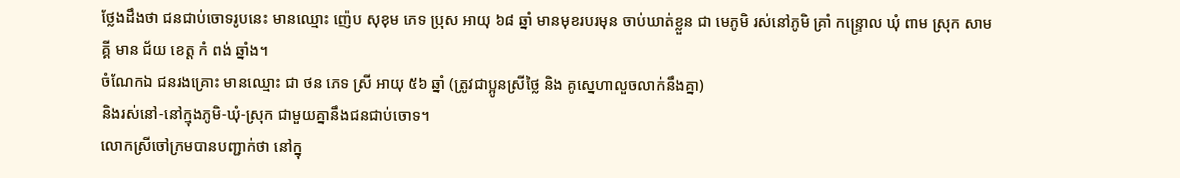ថ្លែងដឹងថា ជនជាប់ចោទរូបនេះ មានឈ្មោះ ញ៉េប សុខុម ភេទ ប្រុស អាយុ ៦៨ ឆ្នាំ មានមុខរបរមុន ចាប់ឃាត់ខ្លួន ជា មេភូមិ រស់នៅភូមិ គ្រាំ កន្ទ្រោល ឃុំ ពាម ស្រុក សាមគ្គី មាន ជ័យ ខេត្ត កំ ពង់ ឆ្នាំង។
ចំណែកឯ ជនរងគ្រោះ មានឈ្មោះ ជា ថន ភេទ ស្រី អាយុ ៥៦ ឆ្នាំ (ត្រូវជាប្អូនស្រីថ្លៃ និង គូស្នេហាលួចលាក់នឹងគ្នា)
និងរស់នៅ-នៅក្មុងភូមិ-ឃុំ-ស្រុក ជាមួយគ្នានឹងជនជាប់ចោទ។
លោកស្រីចៅក្រមបានបញ្ជាក់ថា នៅក្នុ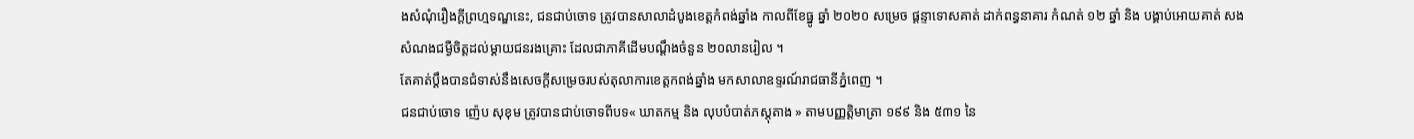ងសំណុំរឿងក្តីព្រហ្មទណ្ឌនេះ, ជនជាប់ចោទ ត្រូវបានសាលាដំបូងខេត្តកំពង់ឆ្នាំង កាលពីខែធ្នូ ឆ្នាំ ២០២០ សម្រេច ផ្តន្ទាទោសគាត់ ដាក់ពន្ធនាគារ កំណត់ ១២ ឆ្នាំ និង បង្គាប់អោយគាត់ សងសំណងជម្ងឺចិត្តដល់ម្តាយជនរងគ្រោះ ដែលជាភាគីដើមបណ្ដឹងចំនួន ២០លានរៀល ។
តែគាត់ប្តឹងបានជំទាស់នឹងសេចក្តីសម្រេចរបស់តុលាការខេត្តកពង់ឆ្នាំង មកសាលាឧទ្ទរណ៍រាជធានីភ្នំពេញ ។
ជនជាប់ចោទ ញ៉េប សុខុម ត្រូវបានជាប់ចោទពីបទ« ឃាតកម្ម និង លុបបំបាត់ភស្តុតាង » តាមបញ្ញត្តិមាត្រា ១៩៩ និង ៥៣១ នៃ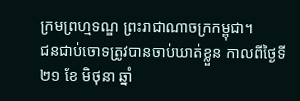ក្រមព្រហ្មទណ្ឌ ព្រះរាជាណាចក្រកម្ពុជា។
ជនជាប់ចោទត្រូវបានចាប់ឃាត់ខ្លួន កាលពីថ្ងៃទី ២១ ខែ មិថុនា ឆ្នាំ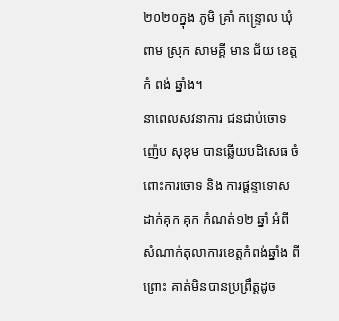២០២០ក្នុង ភូមិ គ្រាំ កន្ទ្រោល ឃុំ ពាម ស្រុក សាមគ្គី មាន ជ័យ ខេត្ត កំ ពង់ ឆ្នាំង។
នាពេលសវនាការ ជនជាប់ចោទ ញ៉េប សុខុម បានឆ្លើយបដិសេធ ចំពោះការចោទ និង ការផ្តន្ទាទោស ដាក់គុក គុក កំណត់១២ ឆ្នាំ អំពីសំណាក់តុលាការខេត្តកំពង់ឆ្នាំង ពីព្រោះ គាត់មិនបានប្រព្រឹត្តដូច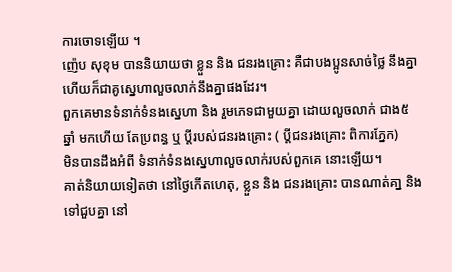ការចោទឡើយ ។
ញ៉េប សុខុម បាននិយាយថា ខ្លួន និង ជនរងគ្រោះ គឺជាបងប្អូនសាច់ថ្លៃ នឹងគ្នា ហើយក៏ជាគូស្នេហាលួចលាក់នឹងគ្នាផងដែរ។
ពួកគេមានទំនាក់ទំនងស្នេហា និង រួមភេទជាមួយគ្នា ដោយលួចលាក់ ជាង៥ ឆ្នាំ មកហើយ តែប្រពន្ធ ឬ ប្តីរបស់ជនរងគ្រោះ ( ប្តីជនរងគ្រោះ ពិការភ្នែក)
មិនបានដឹងអំពី ទំនាក់ទំនងស្នេហាលួចលាក់របស់ពួកគេ នោះឡើយ។
គាត់និយាយទៀតថា នៅថ្ងៃកើតហេតុ, ខ្លួន និង ជនរងគ្រោះ បានណាត់គា្ន និង ទៅជួបគ្នា នៅ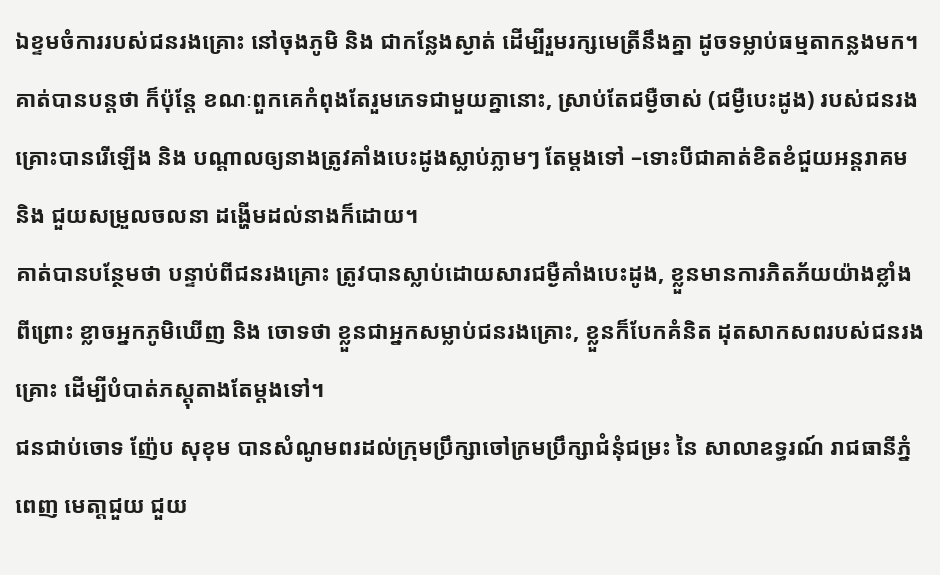ឯខ្ទមចំការរបស់ជនរងគ្រោះ នៅចុងភូមិ និង ជាកន្លែងស្ងាត់ ដើម្បីរួមរក្សមេត្រីនឹងគ្នា ដូចទម្លាប់ធម្មតាកន្លងមក។
គាត់បានបន្តថា ក៏ប៉ុន្តែ ខណៈពួកគេកំពុងតែរួមភេទជាមួយគ្នានោះ, ស្រាប់តែជម្ងឺចាស់ (ជម្ងឺបេះដូង) របស់ជនរងគ្រោះបានរើឡើង និង បណ្តាលឲ្យនាងត្រូវគាំងបេះដូងស្លាប់ភ្លាមៗ តែម្តងទៅ –ទោះបីជាគាត់ខិតខំជួយអន្តរាគម និង ជួយសម្រួលចលនា ដង្ហើមដល់នាងក៏ដោយ។
គាត់បានបន្ថែមថា បន្ទាប់ពីជនរងគ្រោះ ត្រូវបានស្លាប់ដោយសារជម្ងឺគាំងបេះដូង, ខ្លួនមានការភិតភ័យយ៉ាងខ្លាំង ពីព្រោះ ខ្លាចអ្នកភូមិឃើញ និង ចោទថា ខ្លួនជាអ្នកសម្លាប់ជនរងគ្រោះ, ខ្លួនក៏បែកគំនិត ដុតសាកសពរបស់ជនរងគ្រោះ ដើម្បីបំបាត់ភស្តុតាងតែម្តងទៅ។
ជនជាប់ចោទ ញ៉ែប សុខុម បានសំណូមពរដល់ក្រុមប្រឹក្សាចៅក្រមប្រឹក្សាជំនុំជម្រះ នៃ សាលាឧទ្ធរណ៍ រាជធានីភ្នំពេញ មេតា្តជួយ ជួយ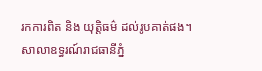រកការពិត និង យុត្តិធម៌ ដល់រូបគាត់ផង។
សាលាឧទ្ធរណ៍រាជធានីភ្នំ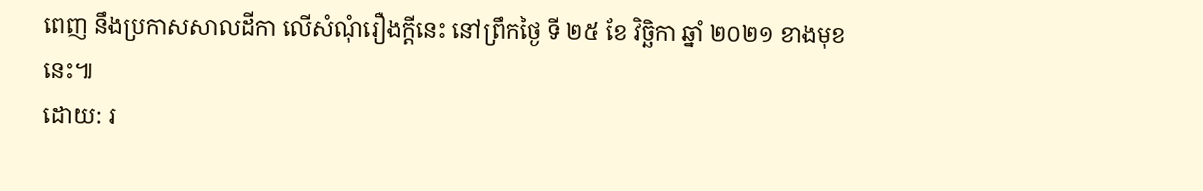ពេញ នឹងប្រកាសសាលដីកា លើសំណុំរឿងក្តីនេះ នៅព្រឹកថ្ងៃ ទី ២៥ ខែ វិច្ឆិកា ឆ្នាំ ២០២១ ខាងមុខនេះ៕
ដោយ: រ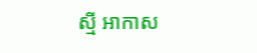ស្មី អាកាស